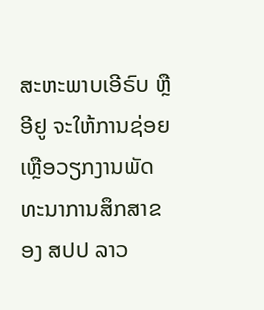ສະຫະພາບເອີຣົບ ຫຼື ອີຢູ ຈະໃຫ້ການຊ່ອຍເຫຼືອວຽກງານພັດທະນາການສຶກສາຂອງ ສປປ ລາວ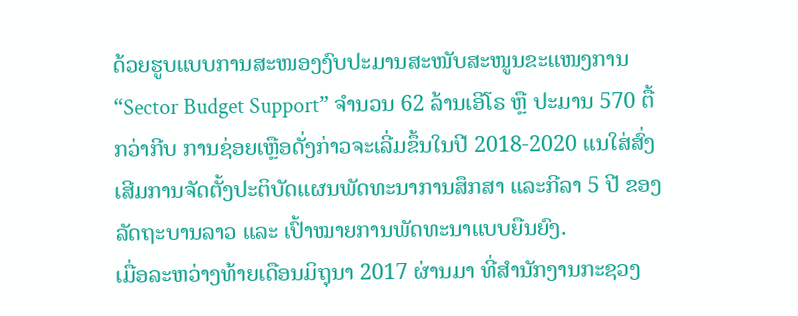ດ້ວຍຮູບແບບການສະໜອງງົບປະມານສະໜັບສະໜູນຂະແໜງການ “Sector Budget Support” ຈຳນວນ 62 ລ້ານເອີໂຣ ຫຼື ປະມານ 570 ຕື້ກວ່າກີບ ການຊ່ອຍເຫຼືອດັ່ງກ່າວຈະເລີ່ມຂຶ້ນໃນປີ 2018-2020 ແນໃສ່ສົ່ງເສີມການຈັດຕັ້ງປະຕິບັດແຜນພັດທະນາການສຶກສາ ແລະກີລາ 5 ປີ ຂອງລັດຖະບານລາວ ແລະ ເປົ້າໝາຍການພັດທະນາແບບຍືນຍົງ.
ເມື່ອລະຫວ່າງທ້າຍເດືອນມິຖຸນາ 2017 ຜ່ານມາ ທີ່ສຳນັກງານກະຊວງ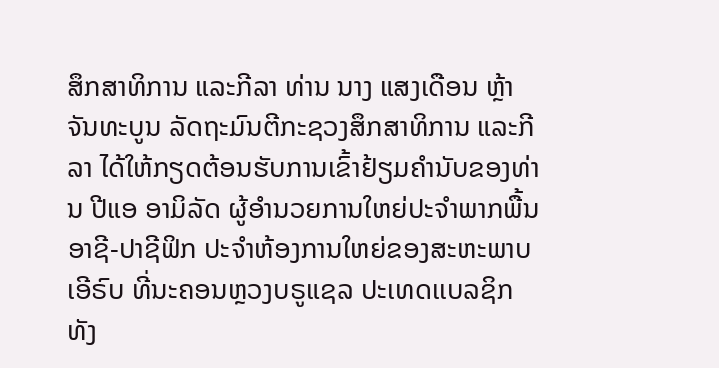ສຶກສາທິການ ແລະກີລາ ທ່ານ ນາງ ແສງເດືອນ ຫຼ້າຈັນທະບູນ ລັດຖະມົນຕີກະຊວງສຶກສາທິການ ແລະກີລາ ໄດ້ໃຫ້ກຽດຕ້ອນຮັບການເຂົ້າຢ້ຽມຄໍານັບຂອງທ່ານ ປີແອ ອາມິລັດ ຜູ້ອຳນວຍການໃຫຍ່ປະຈຳພາກພື້ນອາຊີ-ປາຊີຟິກ ປະຈຳຫ້ອງການໃຫຍ່ຂອງສະຫະພາບເອີຣົບ ທີ່ນະຄອນຫຼວງບຣູແຊລ ປະເທດເເບລຊິກ ທັງ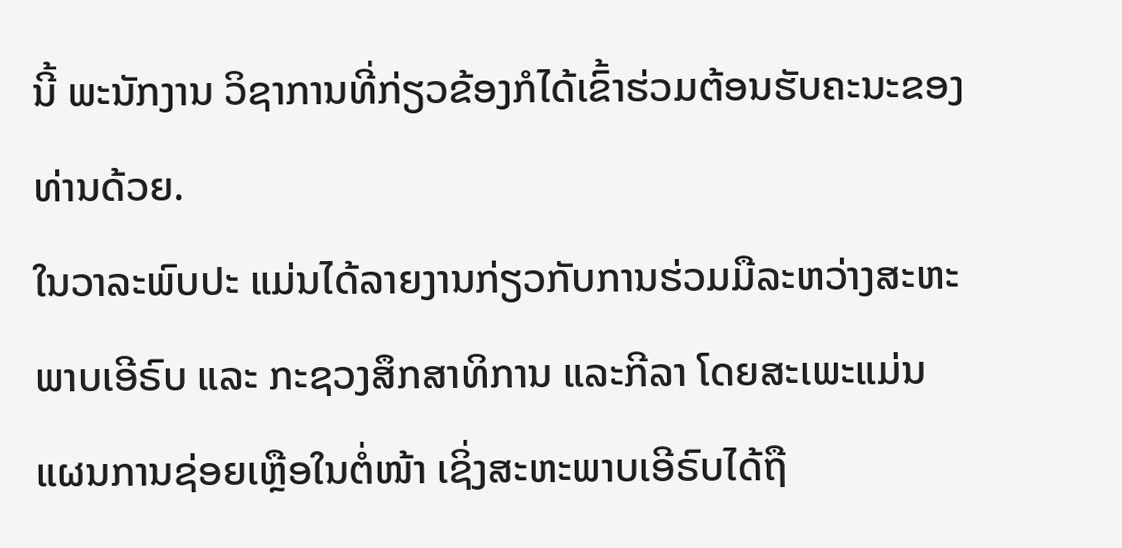ນີ້ ພະນັກງານ ວິຊາການທີ່ກ່ຽວຂ້ອງກໍໄດ້ເຂົ້າຮ່ວມຕ້ອນຮັບຄະນະຂອງທ່ານດ້ວຍ.
ໃນວາລະພົບປະ ແມ່ນໄດ້ລາຍງານກ່ຽວກັບການຮ່ວມມືລະຫວ່າງສະຫະພາບເອີຣົບ ແລະ ກະຊວງສຶກສາທິການ ແລະກີລາ ໂດຍສະເພະແມ່ນແຜນການຊ່ອຍເຫຼືອໃນຕໍ່ໜ້າ ເຊິ່ງສະຫະພາບເອີຣົບໄດ້ຖື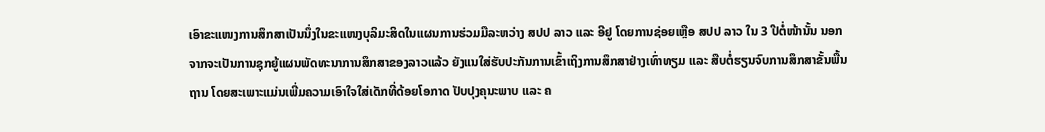ເອົາຂະແໜງການສຶກສາເປັນນຶ່ງໃນຂະແໜງບຸລິມະສິດໃນແຜນການຮ່ວມມືລະຫວ່າງ ສປປ ລາວ ແລະ ອີຢູ ໂດຍການຊ່ອຍເຫຼືອ ສປປ ລາວ ໃນ 3 ປີຕໍ່ໜ້ານັ້ນ ນອກຈາກຈະເປັນການຊຸກຍູ້ແຜນພັດທະນາການສຶກສາຂອງລາວແລ້ວ ຍັງແນໃສ່ຮັບປະກັນການເຂົ້າເຖິງການສຶກສາຢ່າງເທົ່າທຽມ ແລະ ສືບຕໍ່ຮຽນຈົບການສຶກສາຂັ້ນພື້ນຖານ ໂດຍສະເພາະແມ່ນເພີ່ມຄວາມເອົາໃຈໃສ່ເດັກທີ່ດ້ອຍໂອກາດ ປັບປຸງຄຸນະພາບ ແລະ ຄ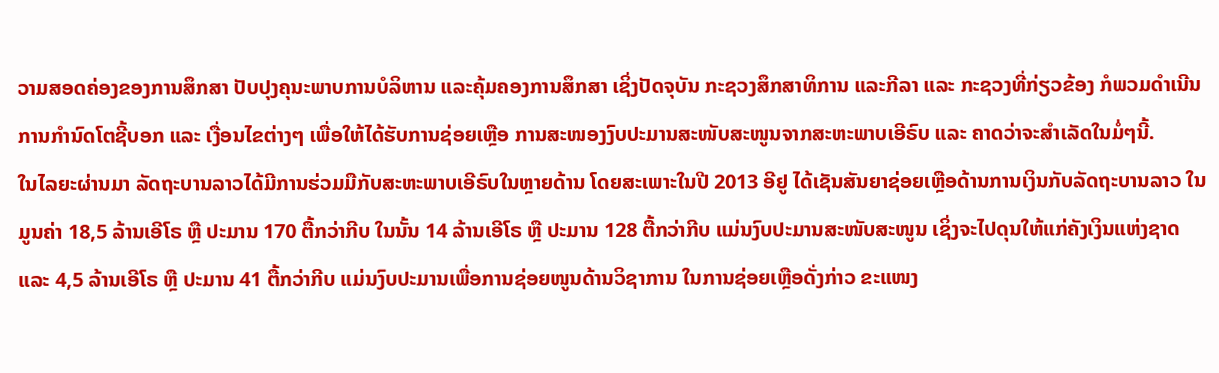ວາມສອດຄ່ອງຂອງການສຶກສາ ປັບປຸງຄຸນະພາບການບໍລິຫານ ແລະຄຸ້ມຄອງການສຶກສາ ເຊິ່ງປັດຈຸບັນ ກະຊວງສຶກສາທິການ ແລະກີລາ ແລະ ກະຊວງທີ່ກ່ຽວຂ້ອງ ກໍພວມດຳເນີນການກຳນົດໂຕຊີ້ບອກ ແລະ ເງື່ອນໄຂຕ່າງໆ ເພື່ອໃຫ້ໄດ້ຮັບການຊ່ອຍເຫຼືອ ການສະໜອງງົບປະມານສະໜັບສະໜູນຈາກສະຫະພາບເອີຣົບ ແລະ ຄາດວ່າຈະສຳເລັດໃນມໍ່ໆນີ້.
ໃນໄລຍະຜ່ານມາ ລັດຖະບານລາວໄດ້ມີການຮ່ວມມືກັບສະຫະພາບເອີຣົບໃນຫຼາຍດ້ານ ໂດຍສະເພາະໃນປີ 2013 ອີຢູ ໄດ້ເຊັນສັນຍາຊ່ອຍເຫຼືອດ້ານການເງິນກັບລັດຖະບານລາວ ໃນມູນຄ່າ 18,5 ລ້ານເອີໂຣ ຫຼື ປະມານ 170 ຕື້ກວ່າກີບ ໃນນັ້ນ 14 ລ້ານເອີໂຣ ຫຼື ປະມານ 128 ຕື້ກວ່າກີບ ແມ່ນງົບປະມານສະໜັບສະໜູນ ເຊິ່ງຈະໄປດຸນໃຫ້ແກ່ຄັງເງິນແຫ່ງຊາດ ແລະ 4,5 ລ້ານເອີໂຣ ຫຼື ປະມານ 41 ຕື້ກວ່າກີບ ແມ່ນງົບປະມານເພື່ອການຊ່ອຍໜູນດ້ານວິຊາການ ໃນການຊ່ອຍເຫຼືອດັ່ງກ່າວ ຂະແໜງ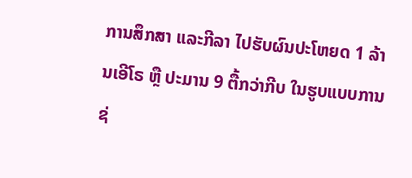ການສຶກສາ ແລະກີລາ ໄປຮັບຜົນປະໂຫຍດ 1 ລ້ານເອີໂຣ ຫຼື ປະມານ 9 ຕື້ກວ່າກີບ ໃນຮູບແບບການຊ່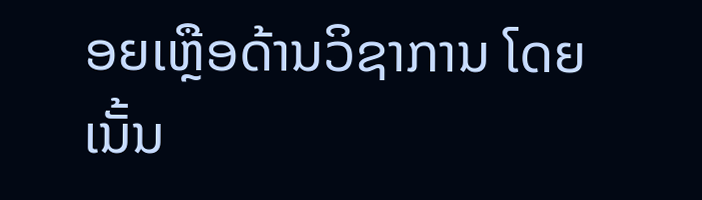ອຍເຫຼືອດ້ານວິຊາການ ໂດຍເນັ້ນ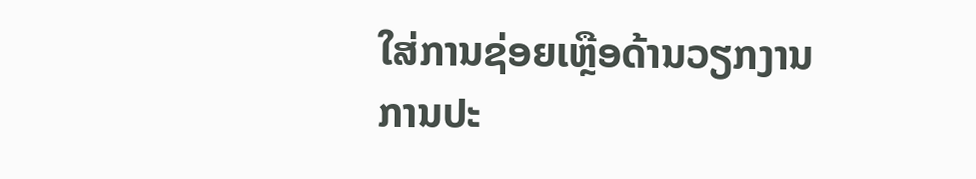ໃສ່ການຊ່ອຍເຫຼືອດ້ານວຽກງານການປະ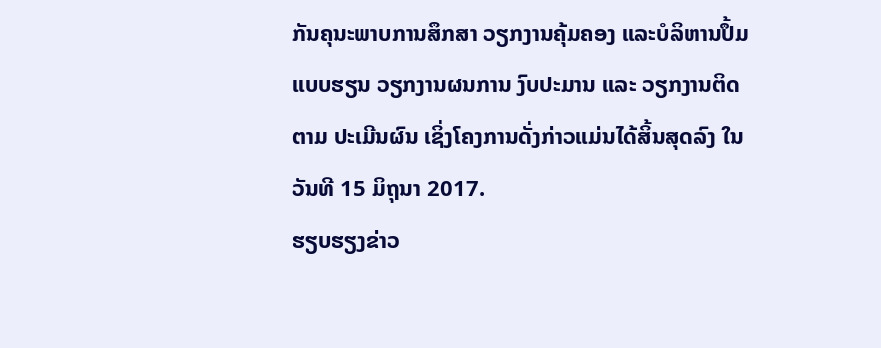ກັນຄຸນະພາບການສຶກສາ ວຽກງານຄຸ້ມຄອງ ແລະບໍລິຫານປຶ້ມແບບຮຽນ ວຽກງານຜນການ ງົບປະມານ ແລະ ວຽກງານຕິດຕາມ ປະເມີນຜົນ ເຊິ່ງໂຄງການດັ່ງກ່າວແມ່ນໄດ້ສິ້ນສຸດລົງ ໃນວັນທີ 15 ມິຖຸນາ 2017.
ຮຽບຮຽງຂ່າວ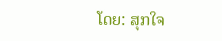ໂດຍ: ສຸກໃຈ